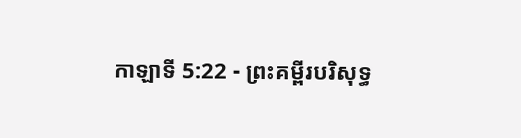កាឡាទី 5:22 - ព្រះគម្ពីរបរិសុទ្ធ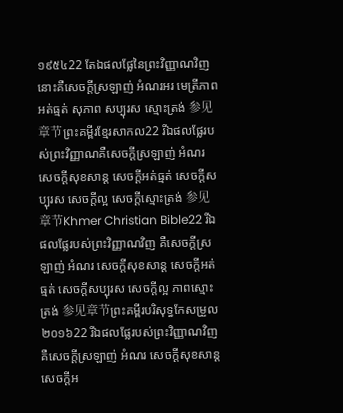១៩៥៤22 តែឯផលផ្លែនៃព្រះវិញ្ញាណវិញ នោះគឺសេចក្ដីស្រឡាញ់ អំណរអរ មេត្រីភាព អត់ធ្មត់ សុភាព សប្បុរស ស្មោះត្រង់ 参见章节ព្រះគម្ពីរខ្មែរសាកល22 រីឯផលផ្លែរបស់ព្រះវិញ្ញាណគឺសេចក្ដីស្រឡាញ់ អំណរ សេចក្ដីសុខសាន្ត សេចក្ដីអត់ធ្មត់ សេចក្ដីសប្បុរស សេចក្ដីល្អ សេចក្ដីស្មោះត្រង់ 参见章节Khmer Christian Bible22 រីឯផលផ្លែរបស់ព្រះវិញ្ញាណវិញ គឺសេចក្ដីស្រឡាញ់ អំណរ សេចក្ដីសុខសាន្ដ សេចក្ដីអត់ធ្មត់ សេចក្ដីសប្បុរស សេចក្តីល្អ ភាពស្មោះត្រង់ 参见章节ព្រះគម្ពីរបរិសុទ្ធកែសម្រួល ២០១៦22 រីឯផលផ្លែរបស់ព្រះវិញ្ញាណវិញ គឺសេចក្ដីស្រឡាញ់ អំណរ សេចក្ដីសុខសាន្ត សេចក្ដីអ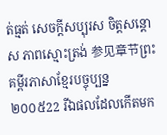ត់ធ្មត់ សេចក្ដីសប្បុរស ចិត្តសន្ដោស ភាពស្មោះត្រង់ 参见章节ព្រះគម្ពីរភាសាខ្មែរបច្ចុប្បន្ន ២០០៥22 រីឯផលដែលកើតមក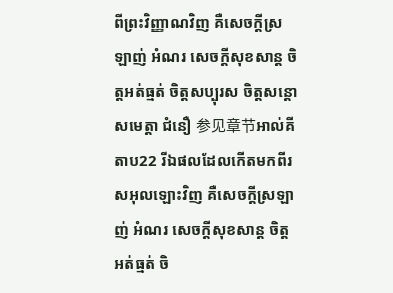ពីព្រះវិញ្ញាណវិញ គឺសេចក្ដីស្រឡាញ់ អំណរ សេចក្ដីសុខសាន្ត ចិត្តអត់ធ្មត់ ចិត្តសប្បុរស ចិត្តសន្ដោសមេត្តា ជំនឿ 参见章节អាល់គីតាប22 រីឯផលដែលកើតមកពីរសអុលឡោះវិញ គឺសេចក្ដីស្រឡាញ់ អំណរ សេចក្ដីសុខសាន្ដ ចិត្ដអត់ធ្មត់ ចិ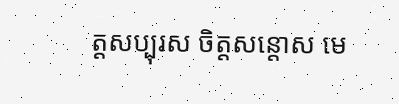ត្ដសប្បុរស ចិត្ដសន្តោស មេ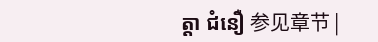ត្ដា ជំនឿ 参见章节 |